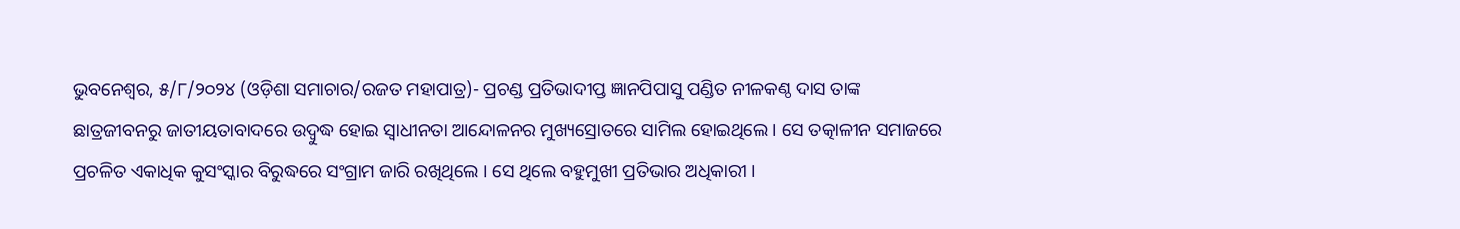ଭୁବନେଶ୍ୱର, ୫/୮/୨୦୨୪ (ଓଡ଼ିଶା ସମାଚାର/ରଜତ ମହାପାତ୍ର)- ପ୍ରଚଣ୍ଡ ପ୍ରତିଭାଦୀପ୍ତ ଜ୍ଞାନପିପାସୁ ପଣ୍ଡିତ ନୀଳକଣ୍ଠ ଦାସ ତାଙ୍କ ଛାତ୍ରଜୀବନରୁ ଜାତୀୟତାବାଦରେ ଉଦ୍ବୁଦ୍ଧ ହୋଇ ସ୍ୱାଧୀନତା ଆନ୍ଦୋଳନର ମୁଖ୍ୟସ୍ରୋତରେ ସାମିଲ ହୋଇଥିଲେ । ସେ ତତ୍କାଳୀନ ସମାଜରେ ପ୍ରଚଳିତ ଏକାଧିକ କୁସଂସ୍କାର ବିରୁଦ୍ଧରେ ସଂଗ୍ରାମ ଜାରି ରଖିଥିଲେ । ସେ ଥିଲେ ବହୁମୁଖୀ ପ୍ରତିଭାର ଅଧିକାରୀ ।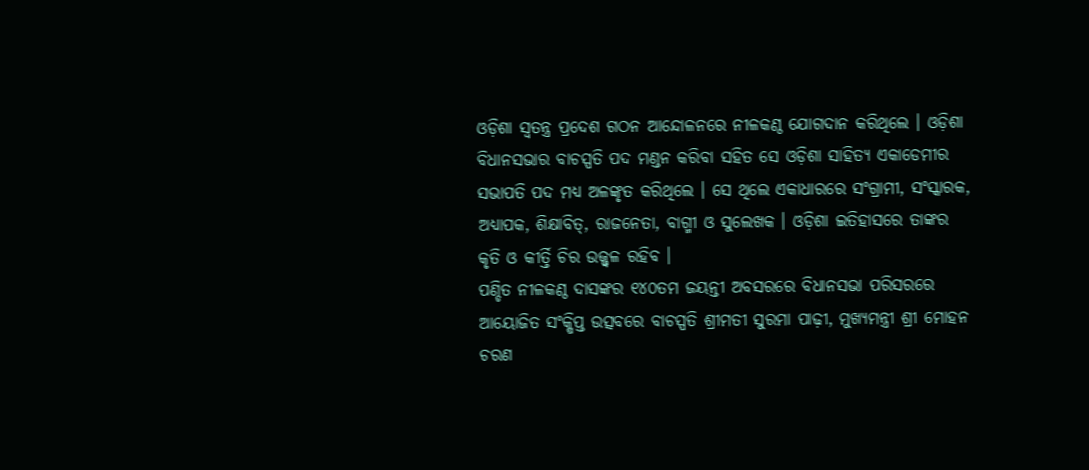ଓଡ଼ିଶା ସ୍ୱତନ୍ତ୍ର ପ୍ରଦେଶ ଗଠନ ଆନ୍ଦୋଳନରେ ନୀଳକଣ୍ଠ ଯୋଗଦାନ କରିଥିଲେ । ଓଡ଼ିଶା ବିଧାନସଭାର ବାଚସ୍ପତି ପଦ ମଣ୍ଡନ କରିବା ସହିତ ସେ ଓଡ଼ିଶା ସାହିତ୍ୟ ଏକାଡେମୀର ସଭାପତି ପଦ ମଧ୍ୟ ଅଳଙ୍କୃତ କରିଥିଲେ । ସେ ଥିଲେ ଏକାଧାରରେ ସଂଗ୍ରାମୀ, ସଂସ୍କାରକ, ଅଧ୍ୟାପକ, ଶିକ୍ଷାବିତ୍, ରାଜନେତା, ବାଗ୍ମୀ ଓ ସୁଲେଖକ । ଓଡ଼ିଶା ଇତିହାସରେ ତାଙ୍କର କୃତି ଓ କୀର୍ତ୍ତି ଚିର ଉଜ୍ଜ୍ୱଳ ରହିବ ।
ପଣ୍ଡିତ ନୀଳକଣ୍ଠ ଦାସଙ୍କର ୧୪୦ତମ ଜୟନ୍ତୀ ଅବସରରେ ବିଧାନସଭା ପରିସରରେ ଆୟୋଜିତ ସଂକ୍ଷିପ୍ତ ଉତ୍ସବରେ ବାଚସ୍ପତି ଶ୍ରୀମତୀ ସୁରମା ପାଢ଼ୀ, ମୁଖ୍ୟମନ୍ତ୍ରୀ ଶ୍ରୀ ମୋହନ ଚରଣ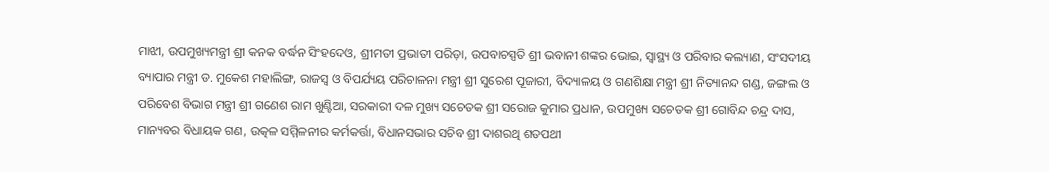ମାଝୀ, ଉପମୁଖ୍ୟମନ୍ତ୍ରୀ ଶ୍ରୀ କନକ ବର୍ଦ୍ଧନ ସିଂହଦେଓ, ଶ୍ରୀମତୀ ପ୍ରଭାତୀ ପରିଡ଼ା, ଉପବାଚସ୍ପତି ଶ୍ରୀ ଭବାନୀ ଶଙ୍କର ଭୋଇ, ସ୍ୱାସ୍ଥ୍ୟ ଓ ପରିବାର କଲ୍ୟାଣ, ସଂସଦୀୟ ବ୍ୟାପାର ମନ୍ତ୍ରୀ ଡ. ମୁକେଶ ମହାଲିଙ୍ଗ, ରାଜସ୍ୱ ଓ ବିପର୍ଯ୍ୟୟ ପରିଚାଳନା ମନ୍ତ୍ରୀ ଶ୍ରୀ ସୁରେଶ ପୂଜାରୀ, ବିଦ୍ୟାଳୟ ଓ ଗଣଶିକ୍ଷା ମନ୍ତ୍ରୀ ଶ୍ରୀ ନିତ୍ୟାନନ୍ଦ ଗଣ୍ଡ, ଜଙ୍ଗଲ ଓ ପରିବେଶ ବିଭାଗ ମନ୍ତ୍ରୀ ଶ୍ରୀ ଗଣେଶ ରାମ ଖୁଣ୍ଟିଆ, ସରକାରୀ ଦଳ ମୁଖ୍ୟ ସଚେତକ ଶ୍ରୀ ସରୋଜ କୁମାର ପ୍ରଧାନ, ଉପମୁଖ୍ୟ ସଚେତକ ଶ୍ରୀ ଗୋବିନ୍ଦ ଚନ୍ଦ୍ର ଦାସ, ମାନ୍ୟବର ବିଧାୟକ ଗଣ, ଉତ୍କଳ ସମ୍ମିଳନୀର କର୍ମକର୍ତ୍ତା, ବିଧାନସଭାର ସଚିବ ଶ୍ରୀ ଦାଶରଥି ଶତପଥୀ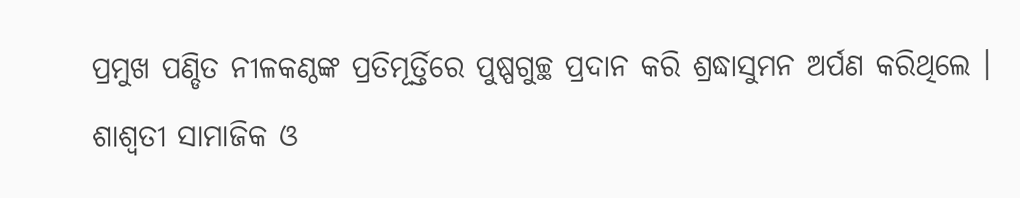ପ୍ରମୁଖ ପଣ୍ଡିତ ନୀଳକଣ୍ଠଙ୍କ ପ୍ରତିମୂର୍ତ୍ତିରେ ପୁଷ୍ପଗୁଚ୍ଛ ପ୍ରଦାନ କରି ଶ୍ରଦ୍ଧାସୁମନ ଅର୍ପଣ କରିଥିଲେ ।
ଶାଶ୍ୱତୀ ସାମାଜିକ ଓ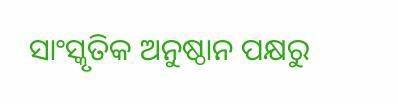ସାଂସ୍କୃତିକ ଅନୁଷ୍ଠାନ ପକ୍ଷରୁ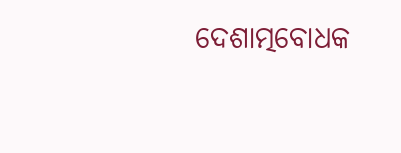ଦେଶାତ୍ମବୋଧକ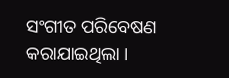ସଂଗୀତ ପରିବେଷଣ କରାଯାଇଥିଲା ।